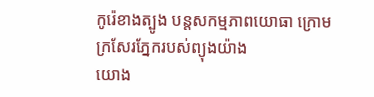កូរ៉េខាងត្បូង បន្តសកម្មភាពយោធា ក្រោមក្រសែរភ្នែករបស់ព្យុងយ៉ាង
យោង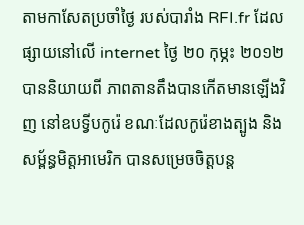តាមកាសែតប្រចាំថ្ងៃ របស់បារាំង RFI.fr ដែល ផ្សាយនៅលើ internet ថ្ងៃ ២០ កុម្ភះ ២០១២ បាននិយាយពី ភាពតានតឹងបានកើតមានឡើងវិញ នៅឧបទ្វីបកូរ៉េ ខណៈដែលកូរ៉េខាងត្បូង និងសម្ព័ន្ធមិត្តអាមេរិក បានសម្រេចចិត្តបន្ត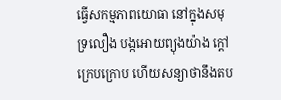ធ្វើសកម្មភាពយោធា នៅក្នុងសមុទ្រលឿង បង្កអោយព្យុងយ៉ាង ក្ដៅក្រេបក្រោប ហើយសន្យាថានឹងតប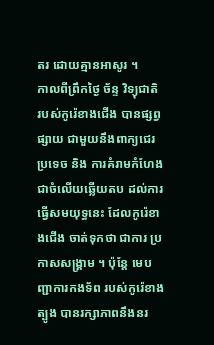តរ ដោយគ្មានអាសូរ ។
កាលពីព្រឹកថ្ងៃ ច័ន្ទ វិទ្យុជាតិ របស់កូរ៉េខាងជើង បានផ្សព្វផ្សាយ ជាមួយនឹងពាក្យជេរប្រទេច និង ការគំរាមកំហែង ជាចំលើយឆ្លើយតប ដល់ការធ្វើសមយុទ្ធនេះ ដែលកូរ៉េខាងជើង ចាត់ទុកថា ជាការ ប្រកាសសង្គ្រាម ។ ប៉ុន្តែ មេបញ្ជាការកងទ័ព របស់កូរ៉េខាងត្បូង បានរក្សាភាពនឹងនរ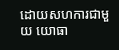ដោយសហការជាមួយ យោធា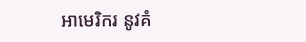អាមេរិករ នូវគំ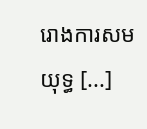រោងការសមយុទ្ធ [...]